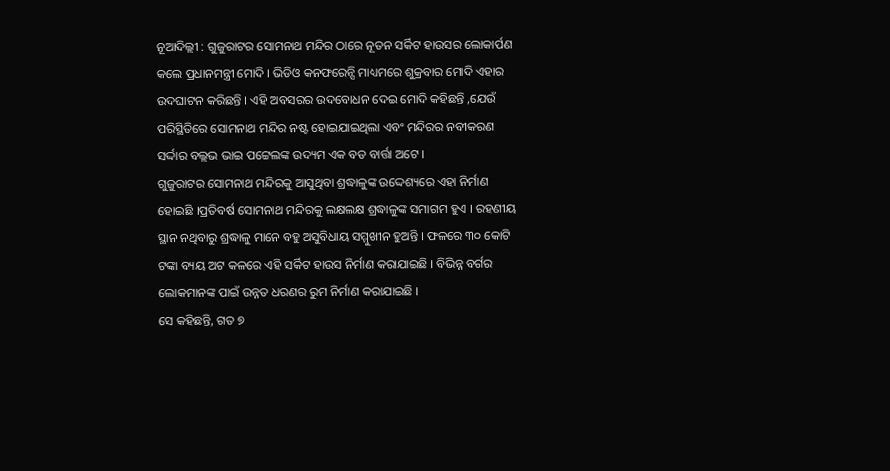ନୂଆଦିଲ୍ଲୀ : ଗୁଜୁରାଟର ସୋମନାଥ ମନ୍ଦିର ଠାରେ ନୂତନ ସର୍କିଟ ହାଉସର ଲୋକାର୍ପଣ କଲେ ପ୍ରଧାନମନ୍ତ୍ରୀ ମୋଦି । ଭିଡିଓ କନଫରେନ୍ସି ମାଧ୍ୟମରେ ଶୁକ୍ରବାର ମୋଦି ଏହାର ଉଦଘାଟନ କରିଛନ୍ତି । ଏହି ଅବସରର ଉଦବୋଧନ ଦେଇ ମୋଦି କହିଛନ୍ତି ,ଯେଉଁ ପରିସ୍ଥିତିରେ ସୋମନାଥ ମନ୍ଦିର ନଷ୍ଟ ହୋଇଯାଇଥିଲା ଏବଂ ମନ୍ଦିରର ନବୀକରଣ ସର୍ଦ୍ଦାର ବଲ୍ଲଭ ଭାଇ ପଟ୍ଟେଲଙ୍କ ଉଦ୍ୟମ ଏକ ବଡ ବାର୍ତ୍ତା ଅଟେ ।
ଗୁଜୁରାଟର ସୋମନାଥ ମନ୍ଦିରକୁ ଆସୁଥିବା ଶ୍ରଦ୍ଧାଳୁଙ୍କ ଉଦ୍ଦେଶ୍ୟରେ ଏହା ନିର୍ମାଣ ହୋଇଛି ।ପ୍ରତିବର୍ଷ ସୋମନାଥ ମନ୍ଦିରକୁ ଲକ୍ଷଲକ୍ଷ ଶ୍ରଦ୍ଧାଳୁଙ୍କ ସମାଗମ ହୁଏ । ରହଣୀୟ ସ୍ଥାନ ନଥିବାରୁ ଶ୍ରଦ୍ଧାଳୁ ମାନେ ବହୁ ଅସୁବିଧାୟ ସମ୍ମୁଖୀନ ହୁଅନ୍ତି । ଫଳରେ ୩୦ କୋଟି ଟଙ୍କା ବ୍ୟୟ ଅଟ କଳରେ ଏହି ସର୍କିଟ ହାଉସ ନିର୍ମାଣ କରାଯାଇଛି । ବିଭିନ୍ନ ବର୍ଗର ଲୋକମାନଙ୍କ ପାଇଁ ଉନ୍ନତ ଧରଣର ରୁମ ନିର୍ମାଣ କରାଯାଇଛି ।
ସେ କହିଛନ୍ତି, ଗତ ୭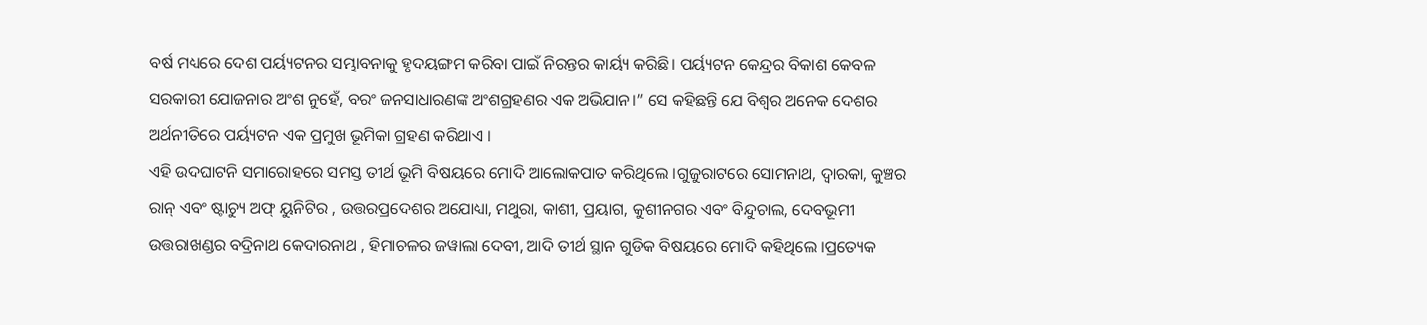ବର୍ଷ ମଧ୍ୟରେ ଦେଶ ପର୍ୟ୍ୟଟନର ସମ୍ଭାବନାକୁ ହୃଦୟଙ୍ଗମ କରିବା ପାଇଁ ନିରନ୍ତର କାର୍ୟ୍ୟ କରିଛି। ପର୍ୟ୍ୟଟନ କେନ୍ଦ୍ରର ବିକାଶ କେବଳ ସରକାରୀ ଯୋଜନାର ଅଂଶ ନୁହେଁ, ବରଂ ଜନସାଧାରଣଙ୍କ ଅଂଶଗ୍ରହଣର ଏକ ଅଭିଯାନ।” ସେ କହିଛନ୍ତି ଯେ ବିଶ୍ୱର ଅନେକ ଦେଶର ଅର୍ଥନୀତିରେ ପର୍ୟ୍ୟଟନ ଏକ ପ୍ରମୁଖ ଭୂମିକା ଗ୍ରହଣ କରିଥାଏ ।
ଏହି ଉଦଘାଟନି ସମାରୋହରେ ସମସ୍ତ ତୀର୍ଥ ଭୂମି ବିଷୟରେ ମୋଦି ଆଲୋକପାତ କରିଥିଲେ ।ଗୁଜୁରାଟରେ ସୋମନାଥ, ଦ୍ୱାରକା, କୁଞ୍ଚର ରାନ୍ ଏବଂ ଷ୍ଟାଚ୍ୟୁ ଅଫ୍ ୟୁନିଟିର , ଉତ୍ତରପ୍ରଦେଶର ଅଯୋଧ୍ୟା, ମଥୁରା, କାଶୀ, ପ୍ରୟାଗ, କୁଶୀନଗର ଏବଂ ବିନ୍ଦୁଚାଲ, ଦେବଭୂମୀ ଉତ୍ତରାଖଣ୍ଡର ବଦ୍ରିନାଥ କେଦାରନାଥ , ହିମାଚଳର ଜୱାଲା ଦେବୀ, ଆଦି ତୀର୍ଥ ସ୍ଥାନ ଗୁଡିକ ବିଷୟରେ ମୋଦି କହିଥିଲେ ।ପ୍ରତ୍ୟେକ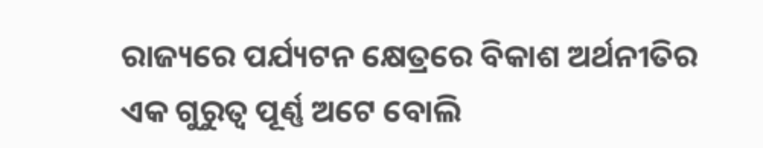ରାଜ୍ୟରେ ପର୍ଯ୍ୟଟନ କ୍ଷେତ୍ରରେ ବିକାଶ ଅର୍ଥନୀତିର ଏକ ଗୁରୁତ୍ୱ ପୂର୍ଣ୍ଣ ଅଟେ ବୋଲି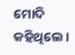ମୋଦି କହିଥିଲେ।